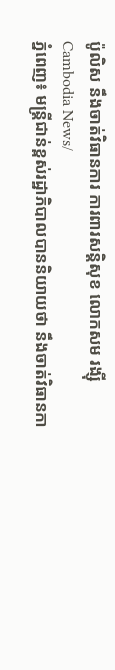ប៉ូលិស នឹងចាត់វិធានការ ការពារសន្តិសុខ លោកសម រង្ស៊ី
Cambodia News/
ភ្នំពេញ៖ មន្ត្រីជាន់ខ្ពស់រដ្ឋាភិបាលបាននិយាយថា នឹងចាត់វិធានកា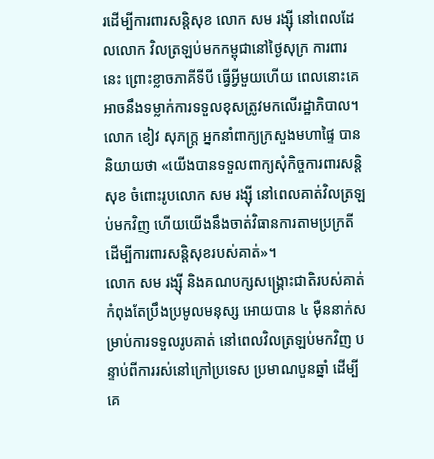រដើម្បីការពារសន្តិសុខ លោក សម រង្ស៊ី នៅពេលដែលលោក វិលត្រឡប់មកកម្ពុជានៅថ្ងៃសុក្រ ការពារនេះ ព្រោះខ្លាចភាគីទីបី ធ្វើអ្វីមួយហើយ ពេលនោះគេអាចនឹងទម្លាក់ការទទួលខុសត្រូវមកលើរដ្ឋាភិបាល។
លោក ខៀវ សុភក្ត្រ អ្នកនាំពាក្យក្រសួងមហាផ្ទៃ បាននិយាយថា «យើងបានទទួលពាក្យសុំកិច្ចការពារសន្តិសុខ ចំពោះរូបលោក សម រង្ស៊ី នៅពេលគាត់វិលត្រឡប់មកវិញ ហើយយើងនឹងចាត់វិធានការតាមប្រក្រតីដើម្បីការពារសន្តិសុខរបស់គាត់»។
លោក សម រង្ស៊ី និងគណបក្សសង្គ្រោះជាតិរបស់គាត់ កំពុងតែប្រឹងប្រមូលមនុស្ស អោយបាន ៤ ម៉ឺននាក់សម្រាប់ការទទួលរូបគាត់ នៅពេលវិលត្រឡប់មកវិញ បន្ទាប់ពីការរស់នៅក្រៅប្រទេស ប្រមាណបួនឆ្នាំ ដើម្បីគេ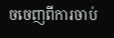ចចេញពីការចាប់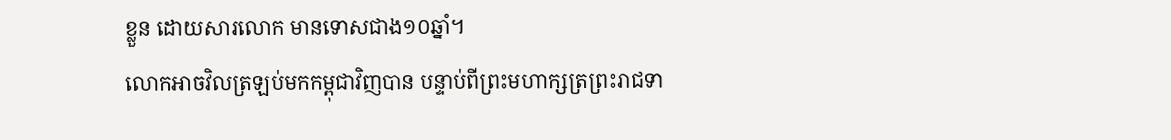ខ្លួន ដោយសារលោក មានទោសជាង១០ឆ្នាំ។
លោកអាចវិលត្រឡប់មកកម្ពុជាវិញបាន បន្ទាប់ពីព្រះមហាក្សត្រព្រះរាជទា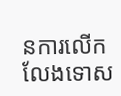នការលើកលែងទោស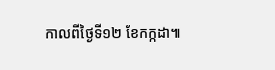កាលពីថ្ងៃទី១២ ខែកក្កដា៕